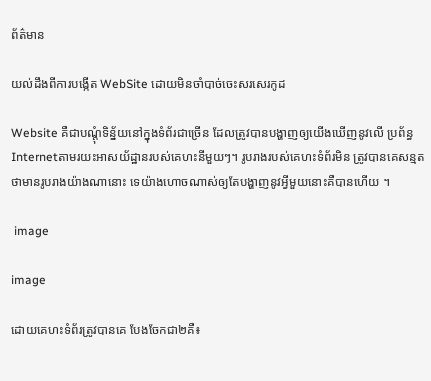ព័ត៌មាន

យល់ដឹងពីការបង្កើត WebSite ដោយមិនចាំបាច់ចេះសរសេរកូដ

Website គឺជាបណ្តុំទិន្ន័យនៅក្នុងទំព័រជាច្រើន ដែលត្រូវបានបង្ហាញឲ្យយើងឃើញនូវលើ ប្រព័ន្ធInternetតាមរយះអាសយ័ដ្ឋានរបស់គេហះនីមួយៗ។ រូបរាងរបស់គេហះទំព័រមិន ត្រូវបានគេសន្មតថាមានរូបរាងយ៉ាងណានោះ ទេយ៉ាងហោចណាស់ឲ្យតែបង្ហាញនូវអ្វីមួយនោះគឺបានហើយ ។

 image

image

ដោយគេហះទំព័រត្រូវបានគេ បែងចែកជា២គឺ៖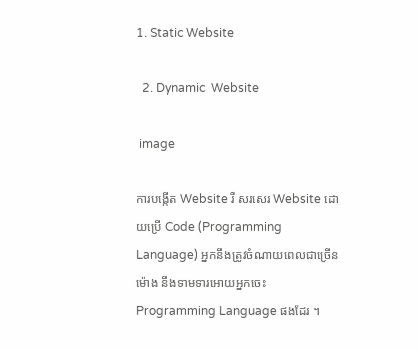1. Static Website

  2. Dynamic  Website

 image

ការបង្កើត Website រឺ សរសេរ Website ដោយប្រើ Code (Programming Language) អ្នកនឹងត្រូវចំណាយពេលជាច្រើន ម៉ោង នឹងទាមទារអោយអ្នកចេះ Programming Language ផងដែរ ។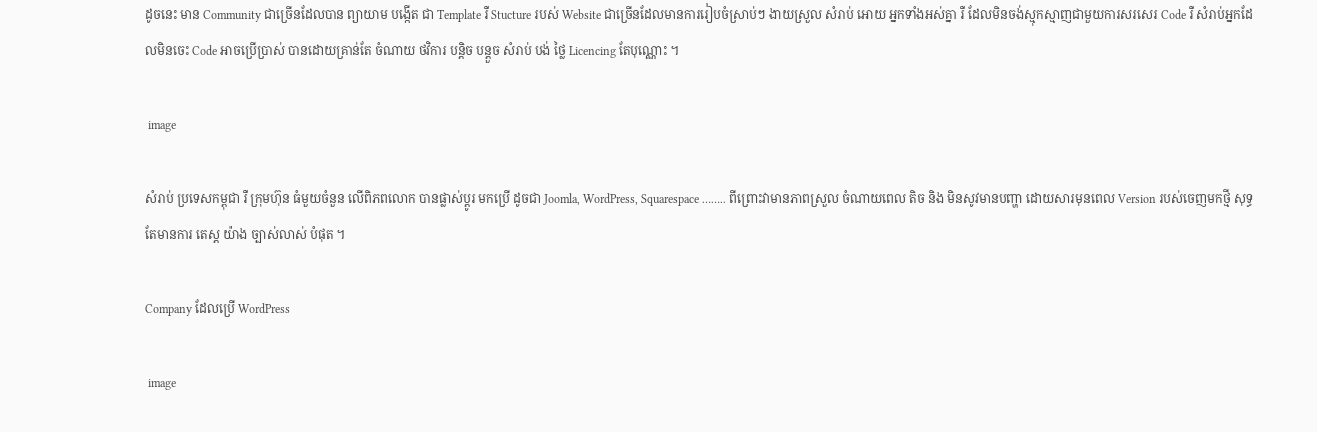ដូចនេះ មាន Community ជាច្រើនដែលបាន ព្យាយាម បង្កើត ជា Template រឺ Stucture របស់ Website ជាច្រើនដែលមានការរៀបចំស្រាប់ៗ ងាយស្រួល សំរាប់ អោយ អ្នកទាំងអស់គ្នា រឺ ដែលមិនចង់ស្មុកស្មាញជាមួយការសរសេរ Code រឺ សំរាប់អ្នកដែលមិនចេះ Code អាចប្រើប្រាស់ បានដោយគ្រាន់តែ ចំណាយ ថវិការ បន្តិច បន្តួច សំរាប់ បង់ ថ្លៃ Licencing តែបុណ្ណោះ ។

 image

សំរាប់ ប្រទេសកម្ពុជា រឺ ក្រុមហ៊ុន ធំមួយចំនួន លើពិភពលោក បានផ្លាស់ប្តូរ មកប្រើ ដូចជា Joomla, WordPress, Squarespace …….. ពីព្រោះវាមានភាពស្រួល ចំណាយពេល តិច និង មិនសូវមានបញ្ហា ដោយសារមុនពេល Version របស់ចេញមកថ្មី សុទ្ធ តែមានការ តេស្ត យ៉ាង ច្បាស់លាស់ បំផុត ។

Company ដែលប្រើ WordPress

 image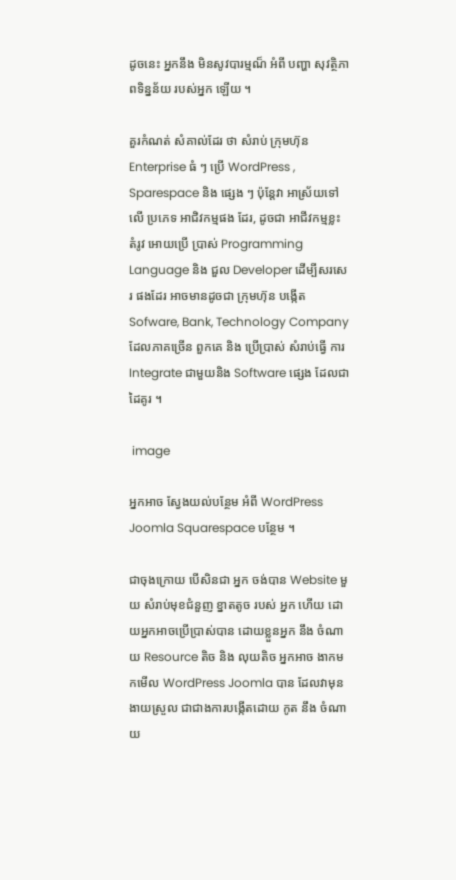ដូចនេះ អ្នកនឹង មិនសូវបារម្មណ៏ អំពី បញ្ហា សុវត្ថិភាពទិន្នន័យ របស់អ្នក ឡើយ ។

គួរកំណត់ សំគាល់ដែរ ថា សំរាប់ ក្រុមហ៊ុន Enterprise ធំ ៗ ប្រើ WordPress , Sparespace និង ផ្សេង ៗ ប៉ុន្តែវា អាស្រ័យទៅលើ ប្រភេទ អាជិវកម្មផង ដែរ, ដូចជា អាជីវកម្មខ្លះ តំរូវ អោយប្រើ ប្រាស់ Programming Language និង ជួល Developer ដើម្បីសរសេរ ផងដែរ អាចមានដូចជា ក្រុមហ៊ុន បង្កើត Sofware, Bank, Technology Company ដែលភាគច្រើន ពួកគេ និង ប្រើប្រាស់ សំរាប់ធ្វើ ការ Integrate ជាមួយនិង Software ផ្សេង ដែលជា ដៃគូរ ។

 image

អ្នកអាច ស្វែងយល់បន្ថែម អំពី WordPress Joomla Squarespace បន្ថែម ។

ជាចុងក្រោយ បើសិនជា អ្នក ចង់បាន Website មួយ សំរាប់មុខជំនួញ ខ្នាតតូច របស់ អ្នក ហើយ ដោយអ្នកអាចប្រើប្រាស់បាន ដោយខ្លួនអ្នក នឹង ចំណាយ Resource តិច និង លុយតិច អ្នកអាច ងាកមកមើល WordPress Joomla បាន ដែលវាមុនងាយស្រួល ជាជាងការបង្កើតដោយ កូត នឹង ចំណាយ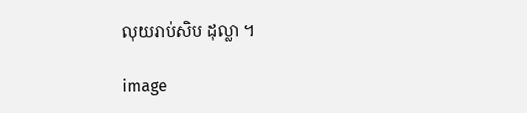លុយរាប់សិប ដុល្លា ។

image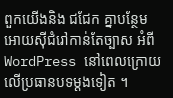ពួកយើងនិង ជជែក គ្នាបន្ថែមអោយសុីជំរៅកាន់តែច្បាស អំពី WordPress នៅពេលក្រោយ លើប្រធានបទម្តងទៀត ។